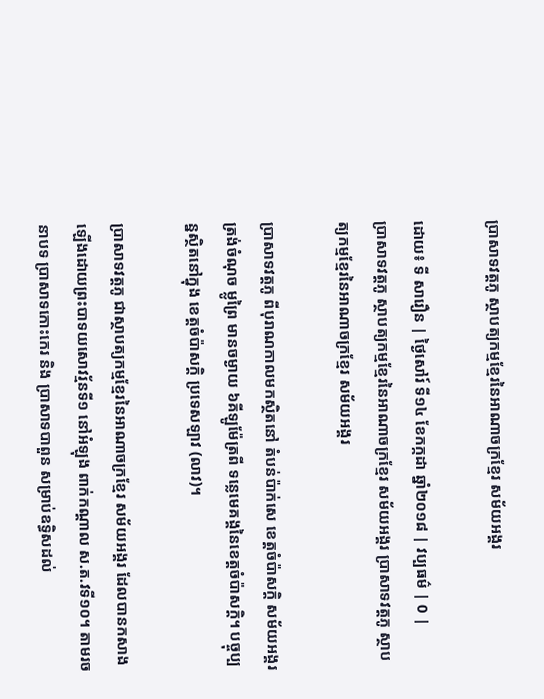ប្រាសាទវត្តភូ ស្ថាបត្យកម្មខ្មែរនៃអាណាចក្រខ្មែរ សម័យអង្គរ

ដោយ៖ ទី សារឿន | ថ្ងៃសៅរ៍ ទី១៤ ខែកក្កដា ឆ្នាំ២០១៨ | វប្បធម៌ | 0 |
ប្រាសាទវត្តភូ ស្ថាបត្យកម្មខ្មែរនៃអាណាចក្រខ្មែរ សម័យអង្គរ ប្រាសាទវត្តភូ ស្ថាបត្យកម្មខ្មែរនៃអាណាចក្រខ្មែរ សម័យអង្គរ

ប្រាសាទវត្តភូ ពីបុរាណកាលមកស្ថិតនៅ តំបន់ប៉ាក់សេ ខេត្តចំប៉ាសក្តិ សម័យអង្គរ ត្រង់ចំណុច ម្លូព្រៃ មានចម្ងាយ ៦គីឡូម៉ែត្រពី ទន្លេមេគង្គនៃខេត្តចំប៉ាសក្តិ។ បច្ចុប្បន្នស្ថិតនៅក្នុង ខេត្តចំប៉ាសក្តិ ប្រទេសឡាវ (លាវ)។

ប្រាសាទវត្តភូ ជាស្ថាបត្យកម្មខ្មែរនៃអាណាចក្រខ្មែរ សម័យអង្គរ ដែលបានកសាងឡើងដោយព្រះបាទយសោវរ្ម័នទី១ នៅអំឡុង ពាក់កណ្ដាល ស.ត.វទី១០។ តាមរចនាបទ ប្រាសាទកោះកេរ និង ប្រាសាទបាពួន សម្រាប់ឧទ្ធិសដល់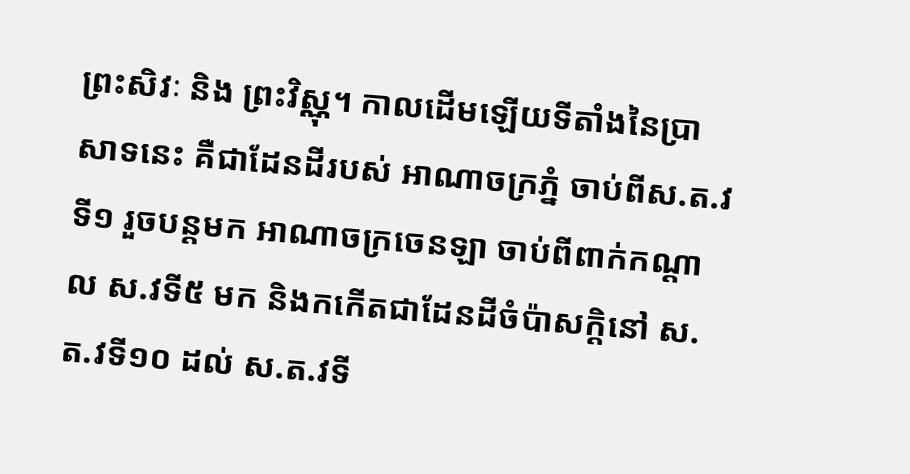ព្រះសិវៈ និង ព្រះវិស្ណុ។ កាលដើមឡើយទីតាំងនៃប្រាសាទនេះ គឺជាដែនដីរបស់ អាណាចក្រភ្នំ ចាប់ពីស.ត.វទី១ រួចបន្តមក អាណាចក្រចេនឡា ចាប់ពីពាក់កណ្ដាល ស.វទី៥ មក និងកកើតជាដែនដីចំប៉ាសក្ដិនៅ ស.ត.វទី១០ ដល់ ស.ត.វទី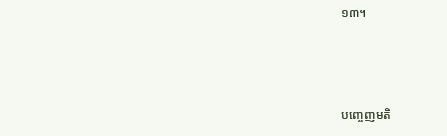១៣។



បញ្ចេញមតិ